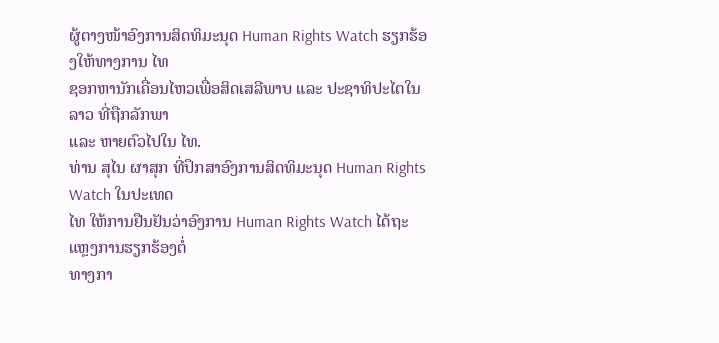ຜູ້ຕາງໜ້າອົງການສິດທິມະນຸດ Human Rights Watch ຮຽກຮ້ອງໃຫ້ທາງການ ໄທ
ຊອກຫານັກເຄື່ອນໄຫວເພື່ອສິດເສລີພາບ ແລະ ປະຊາທິປະໄຕໃນ ລາວ ທີ່ຖືກລັກພາ
ແລະ ຫາຍຕົວໄປໃນ ໄທ.
ທ່ານ ສຸໄນ ຜາສຸກ ທີ່ປຶກສາອົງການສິດທິມະນຸດ Human Rights Watch ໃນປະເທດ
ໄທ ໃຫ້ການຢືນຢັນວ່າອົງການ Human Rights Watch ໄດ້ຖະແຫຼງການຮຽກຮ້ອງຕໍ່
ທາງກາ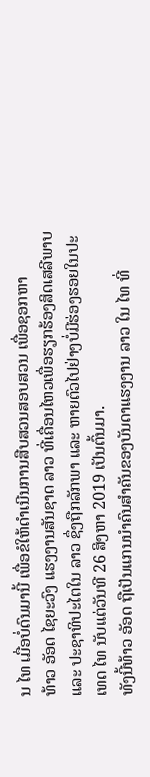ນ ໄທ ເມື່ອບໍ່ດົນມານີ້ ເພື່ອຂໍໃຫ້ດຳເນີນການສືບສວນສອບສວນ ເພື່ອຊອກຫາ
ທ້າວ ອັອດ ໄຊຍະວົງ ແຮງງານສັນຊາດ ລາວ ທີ່ເຄື່ອນໄຫວເພື່ອຮຽກຮ້ອງສິດເສລີພາບ
ແລະ ປະຊາທິປະໄຕໃນ ລາວ ຊຶ່ງຖືກລັກພາ ແລະ ຫາຍຕົວໄປຢ່າງບໍ່ມີຮ່ອງຮອຍໃນປະ
ເທດ ໄທ ນັບແຕ່ວັນທີ 26 ສິງຫາ 2019 ເປັນຕົ້ນມາ.
ທັງນີ້ທ້າວ ອັອດ ຖືເປັນແກນນຳຄົນສຳຄັນຂອງບັນດາແຮງງານ ລາວ ໃນ ໄທ ທີ່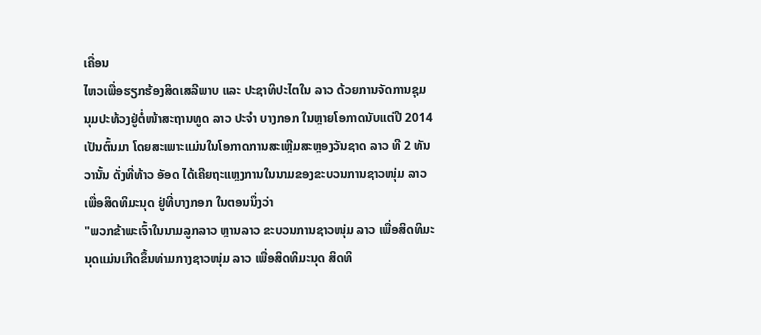ເຄື່ອນ
ໄຫວເພື່ອຮຽກຮ້ອງສິດເສລີພາບ ແລະ ປະຊາທິປະໄຕໃນ ລາວ ດ້ວຍການຈັດການຊຸມ
ນຸມປະທ້ວງຢູ່ຕໍ່ໜ້າສະຖານທູດ ລາວ ປະຈຳ ບາງກອກ ໃນຫຼາຍໂອກາດນັບແຕ່ປີ 2014
ເປັນຕົ້ນມາ ໂດຍສະເພາະແມ່ນໃນໂອກາດການສະເຫຼີມສະຫຼອງວັນຊາດ ລາວ ທີ 2 ທັນ
ວານັ້ນ ດັ່ງທີ່ທ້າວ ອັອດ ໄດ້ເຄີຍຖະແຫຼງການໃນນາມຂອງຂະບວນການຊາວໜຸ່ມ ລາວ
ເພື່ອສິດທິມະນຸດ ຢູ່ທີ່ບາງກອກ ໃນຕອນນຶ່ງວ່າ
"ພວກຂ້າພະເຈົ້າໃນນາມລູກລາວ ຫຼານລາວ ຂະບວນການຊາວໜຸ່ມ ລາວ ເພື່ອສິດທິມະ
ນຸດແມ່ນເກີດຂຶ້ນທ່າມກາງຊາວໜຸ່ມ ລາວ ເພື່ອສິດທິມະນຸດ ສິດທິ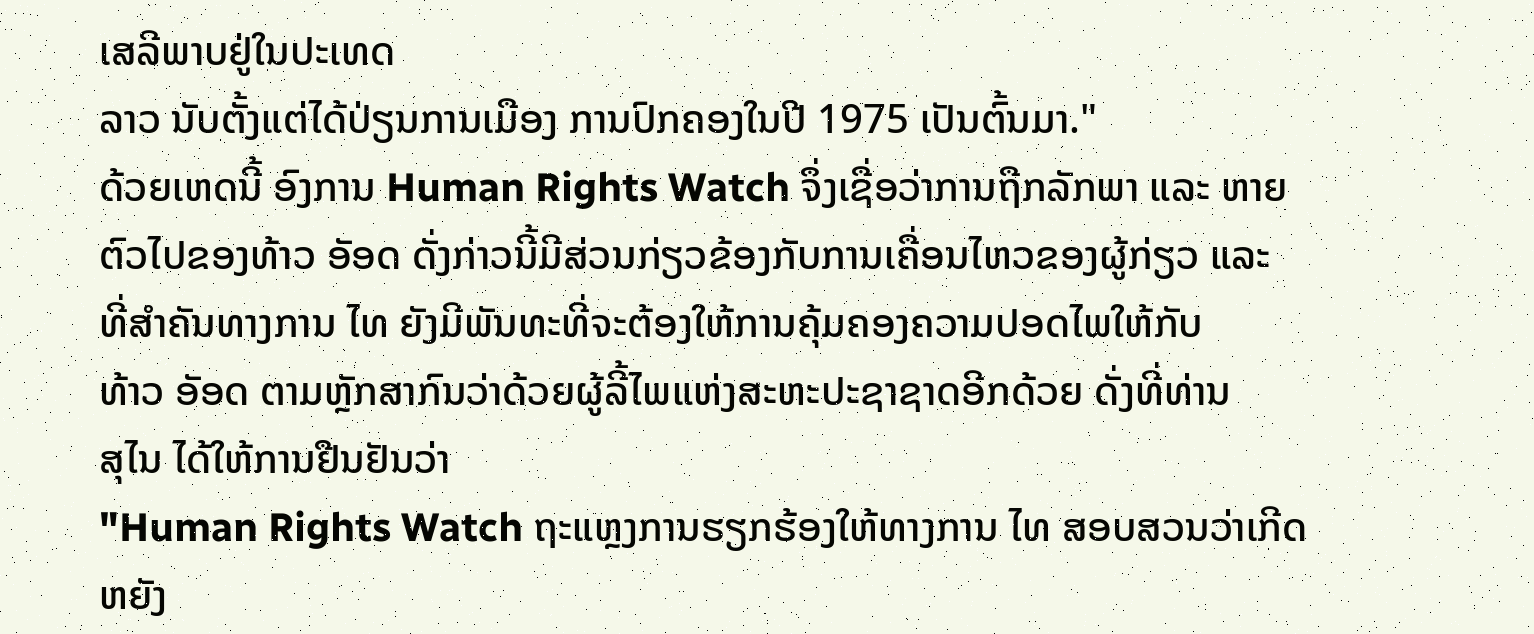ເສລີພາບຢູ່ໃນປະເທດ
ລາວ ນັບຕັ້ງແຕ່ໄດ້ປ່ຽນການເມືອງ ການປົກຄອງໃນປີ 1975 ເປັນຕົ້ນມາ."
ດ້ວຍເຫດນີ້ ອົງການ Human Rights Watch ຈຶ່ງເຊື່ອວ່າການຖືກລັກພາ ແລະ ຫາຍ
ຕົວໄປຂອງທ້າວ ອັອດ ດັ່ງກ່າວນີ້ມີສ່ວນກ່ຽວຂ້ອງກັບການເຄື່ອນໄຫວຂອງຜູ້ກ່ຽວ ແລະ
ທີ່ສຳຄັນທາງການ ໄທ ຍັງມີພັນທະທີ່ຈະຕ້ອງໃຫ້ການຄຸ້ມຄອງຄວາມປອດໄພໃຫ້ກັບ
ທ້າວ ອັອດ ຕາມຫຼັກສາກົນວ່າດ້ວຍຜູ້ລີ້ໄພແຫ່ງສະຫະປະຊາຊາດອີກດ້ວຍ ດັ່ງທີ່ທ່ານ
ສຸໄນ ໄດ້ໃຫ້ການຢືນຢັນວ່າ
"Human Rights Watch ຖະແຫຼງການຮຽກຮ້ອງໃຫ້ທາງການ ໄທ ສອບສວນວ່າເກີດ
ຫຍັງ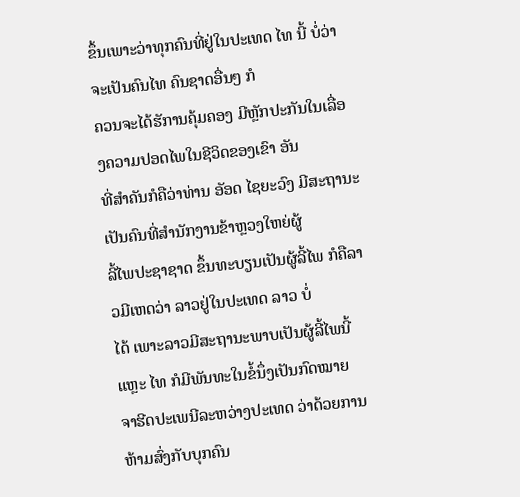ຂຶ້ນເພາະວ່າທຸກຄົນທີ່ຢູ່ໃນປະເທດ ໄທ ນີ້ ບໍ່ວ່າຈະເປັນຄົນໄທ ຄົນຊາດອື່ນໆ ກໍ
ຄວນຈະໄດ້ຮັການຄຸ້ມຄອງ ມີຫຼັກປະກັນໃນເລື່ອງຄວາມປອດໄພໃນຊີວິດຂອງເຂົາ ອັນ
ທີ່ສຳຄັນກໍຄືວ່າທ່ານ ອັອດ ໄຊຍະວົງ ມີສະຖານະເປັນຄົນທີ່ສຳນັກງານຂ້າຫຼວງໃຫຍ່ຜູ້
ລີ້ໄພປະຊາຊາດ ຂຶ້ນທະບຽນເປັນຜູ້ລີ້ໄພ ກໍຄືລາວມີເຫດວ່າ ລາວຢູ່ໃນປະເທດ ລາວ ບໍ່
ໄດ້ ເພາະລາວມີສະຖານະພາບເປັນຜູ້ລີ້ໄພນີ້ແຫຼະ ໄທ ກໍມີພັນທະໃນຂໍ້ນຶ່ງເປັນກົດໝາຍ
ຈາຮີດປະເພນີລະຫວ່າງປະເທດ ວ່າດ້ວຍການຫ້າມສົ່ງກັບບຸກຄົນ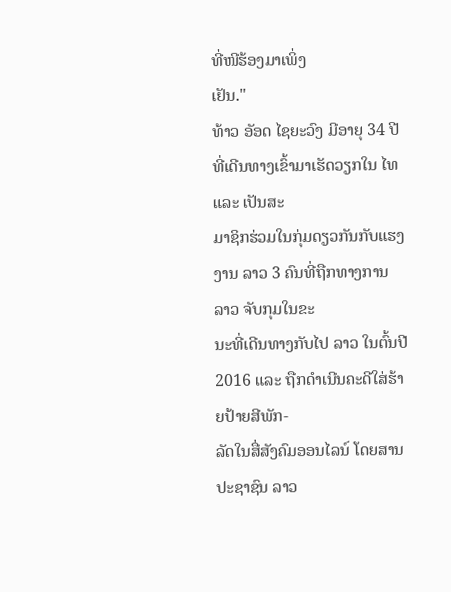ທີ່ໜີຮ້ອງມາເພິ່ງ
ເຢັນ."
ທ້າວ ອັອດ ໄຊຍະວົງ ມີອາຍຸ 34 ປີທີ່ເດີນທາງເຂົ້າມາເຮັດວຽກໃນ ໄທ ແລະ ເປັນສະ
ມາຊິກຮ່ວມໃນກຸ່ມດຽວກັນກັບແຮງງານ ລາວ 3 ຄົນທີ່ຖືກທາງການ ລາວ ຈັບກຸມໃນຂະ
ນະທີ່ເດີນທາງກັບໄປ ລາວ ໃນຕົ້ນປີ 2016 ແລະ ຖືກດຳເນີນຄະດີໃສ່ຮ້າຍປ້າຍສີພັກ-
ລັດໃນສື່ສັງຄົມອອນໄລນ໌ ໂດຍສານປະຊາຊົນ ລາວ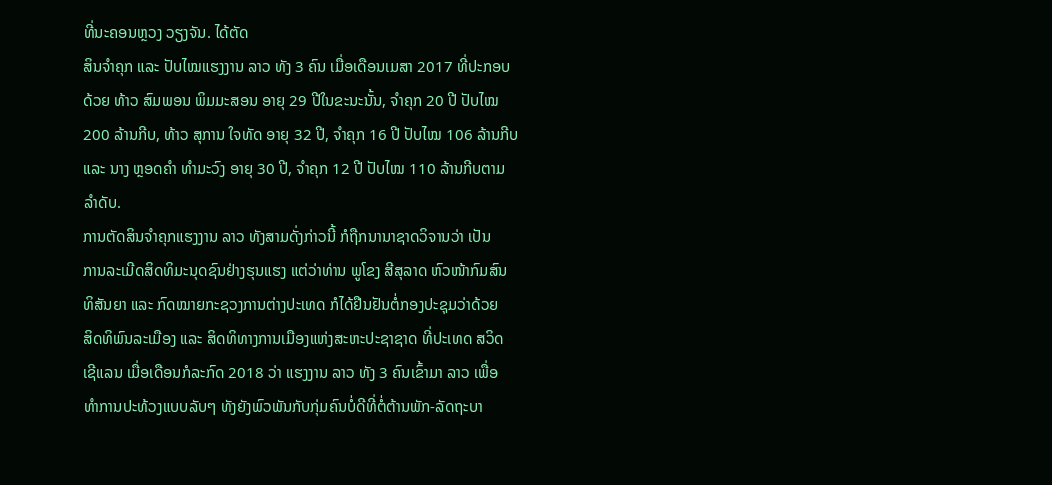ທີ່ນະຄອນຫຼວງ ວຽງຈັນ. ໄດ້ຕັດ
ສິນຈຳຄຸກ ແລະ ປັບໄໝແຮງງານ ລາວ ທັງ 3 ຄົນ ເມື່ອເດືອນເມສາ 2017 ທີ່ປະກອບ
ດ້ວຍ ທ້າວ ສົມພອນ ພິມມະສອນ ອາຍຸ 29 ປີໃນຂະນະນັ້ນ, ຈຳຄຸກ 20 ປີ ປັບໄໝ
200 ລ້ານກີບ, ທ້າວ ສຸການ ໃຈທັດ ອາຍຸ 32 ປີ, ຈຳຄຸກ 16 ປີ ປັບໄໝ 106 ລ້ານກີບ
ແລະ ນາງ ຫຼອດຄຳ ທຳມະວົງ ອາຍຸ 30 ປີ, ຈຳຄຸກ 12 ປີ ປັບໄໝ 110 ລ້ານກີບຕາມ
ລຳດັບ.
ການຕັດສິນຈຳຄຸກແຮງງານ ລາວ ທັງສາມດັ່ງກ່າວນີ້ ກໍຖືກນານາຊາດວິຈານວ່າ ເປັນ
ການລະເມີດສິດທິມະນຸດຊົນຢ່າງຮຸນແຮງ ແຕ່ວ່າທ່ານ ພູໂຂງ ສີສຸລາດ ຫົວໜ້າກົມສົນ
ທິສັນຍາ ແລະ ກົດໝາຍກະຊວງການຕ່າງປະເທດ ກໍໄດ້ຢືນຢັນຕໍ່ກອງປະຊຸມວ່າດ້ວຍ
ສິດທິພົນລະເມືອງ ແລະ ສິດທິທາງການເມືອງແຫ່ງສະຫະປະຊາຊາດ ທີ່ປະເທດ ສວິດ
ເຊີແລນ ເມື່ອເດືອນກໍລະກົດ 2018 ວ່າ ແຮງງານ ລາວ ທັງ 3 ຄົນເຂົ້າມາ ລາວ ເພື່ອ
ທຳການປະທ້ວງແບບລັບໆ ທັງຍັງພົວພັນກັບກຸ່ມຄົນບໍ່ດີທີ່ຕໍ່ຕ້ານພັກ-ລັດຖະບາ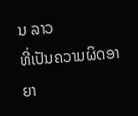ນ ລາວ
ທີ່ເປັນຄວາມຜິດອາຍາ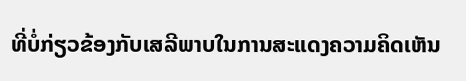ທີ່ບໍ່ກ່ຽວຂ້ອງກັບເສລີພາບໃນການສະແດງຄວາມຄິດເຫັນ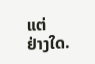ແຕ່
ຢ່າງໃດ.